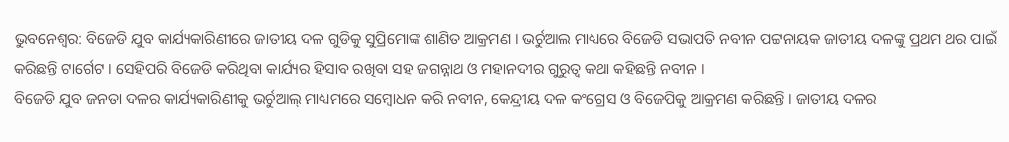ଭୁବନେଶ୍ବର: ବିଜେଡି ଯୁବ କାର୍ଯ୍ୟକାରିଣୀରେ ଜାତୀୟ ଦଳ ଗୁଡିକୁ ସୁପ୍ରିମୋଙ୍କ ଶାଣିତ ଆକ୍ରମଣ । ଭର୍ଚୁଆଲ ମାଧ୍ୟରେ ବିଜେଡି ସଭାପତି ନବୀନ ପଟ୍ଟନାୟକ ଜାତୀୟ ଦଳଙ୍କୁ ପ୍ରଥମ ଥର ପାଇଁ କରିଛନ୍ତି ଟାର୍ଗେଟ । ସେହିପରି ବିଜେଡି କରିଥିବା କାର୍ଯ୍ୟର ହିସାବ ରଖିବା ସହ ଜଗନ୍ନାଥ ଓ ମହାନଦୀର ଗୁରୁତ୍ବ କଥା କହିଛନ୍ତି ନବୀନ ।
ବିଜେଡି ଯୁବ ଜନତା ଦଳର କାର୍ଯ୍ୟକାରିଣୀକୁ ଭର୍ଚୁଆଲ୍ ମାଧ୍ୟମରେ ସମ୍ବୋଧନ କରି ନବୀନ, କେନ୍ଦ୍ରୀୟ ଦଳ କଂଗ୍ରେସ ଓ ବିଜେପିକୁ ଆକ୍ରମଣ କରିଛନ୍ତି । ଜାତୀୟ ଦଳର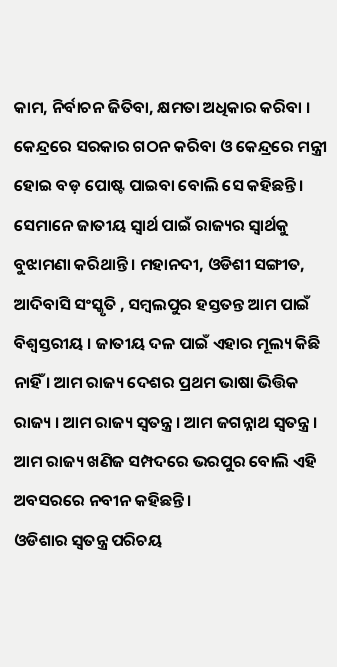କାମ, ନିର୍ବାଚନ ଜିତିବା, କ୍ଷମତା ଅଧିକାର କରିବା । କେନ୍ଦ୍ରରେ ସରକାର ଗଠନ କରିବା ଓ କେନ୍ଦ୍ରରେ ମନ୍ତ୍ରୀ ହୋଇ ବଡ଼ ପୋଷ୍ଟ ପାଇବା ବୋଲି ସେ କହିଛନ୍ତି ।
ସେମାନେ ଜାତୀୟ ସ୍ବାର୍ଥ ପାଇଁ ରାଜ୍ୟର ସ୍ବାର୍ଥକୁ ବୁଝାମଣା କରିଥାନ୍ତି । ମହାନଦୀ, ଓଡିଶୀ ସଙ୍ଗୀତ, ଆଦିବାସି ସଂସ୍କୃତି , ସମ୍ବଲପୁର ହସ୍ତତନ୍ତ ଆମ ପାଇଁ ବିଶ୍ବସ୍ତରୀୟ । ଜାତୀୟ ଦଳ ପାଇଁ ଏହାର ମୂଲ୍ୟ କିଛି ନାହିଁ । ଆମ ରାଜ୍ୟ ଦେଶର ପ୍ରଥମ ଭାଷା ଭିତ୍ତିକ ରାଜ୍ୟ । ଆମ ରାଜ୍ୟ ସ୍ବତନ୍ତ୍ର । ଆମ ଜଗନ୍ନାଥ ସ୍ବତନ୍ତ୍ର । ଆମ ରାଜ୍ୟ ଖଣିଜ ସମ୍ପଦରେ ଭରପୁର ବୋଲି ଏହି ଅବସରରେ ନବୀନ କହିଛନ୍ତି ।
ଓଡିଶାର ସ୍ବତନ୍ତ୍ର ପରିଚୟ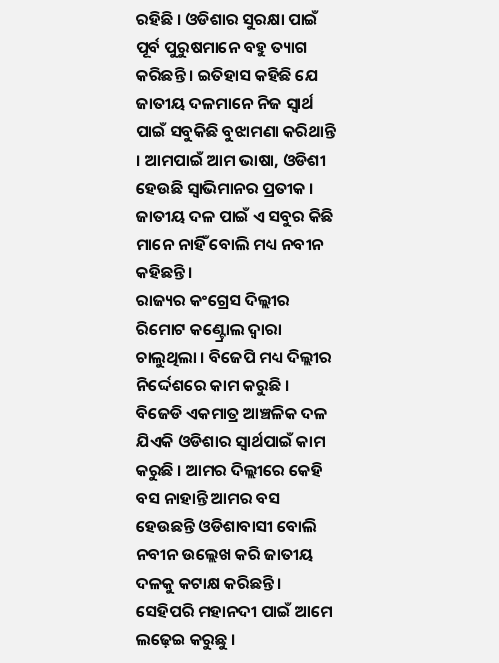ରହିଛି । ଓଡିଶାର ସୁରକ୍ଷା ପାଇଁ ପୂର୍ବ ପୁରୁଷମାନେ ବହୁ ତ୍ୟାଗ କରିଛନ୍ତି । ଇତିହାସ କହିଛି ଯେ ଜାତୀୟ ଦଳମାନେ ନିଜ ସ୍ବାର୍ଥ ପାଇଁ ସବୁକିଛି ବୁଝାମଣା କରିଥାନ୍ତି । ଆମପାଇଁ ଆମ ଭାଷା, ଓଡିଶୀ ହେଉଛି ସ୍ବାଭିମାନର ପ୍ରତୀକ । ଜାତୀୟ ଦଳ ପାଇଁ ଏ ସବୁର କିଛି ମାନେ ନାହିଁ ବୋଲି ମଧ୍ୟ ନବୀନ କହିଛନ୍ତି ।
ରାଜ୍ୟର କଂଗ୍ରେସ ଦିଲ୍ଲୀର ରିମୋଟ କଣ୍ଟ୍ରୋଲ ଦ୍ବାରା ଚାଲୁଥିଲା । ବିଜେପି ମଧ୍ୟ ଦିଲ୍ଲୀର ନିର୍ଦ୍ଦେଶରେ କାମ କରୁଛି । ବିଜେଡି ଏକମାତ୍ର ଆଞ୍ଚଳିକ ଦଳ ଯିଏକି ଓଡିଶାର ସ୍ବାର୍ଥପାଇଁ କାମ କରୁଛି । ଆମର ଦିଲ୍ଲୀରେ କେହି ବସ ନାହାନ୍ତି ଆମର ବସ ହେଉଛନ୍ତି ଓଡିଶାବାସୀ ବୋଲି ନବୀନ ଉଲ୍ଲେଖ କରି ଜାତୀୟ ଦଳକୁ କଟାକ୍ଷ କରିଛନ୍ତି ।
ସେହିପରି ମହାନଦୀ ପାଇଁ ଆମେ ଲଢ଼େଇ କରୁଛୁ ।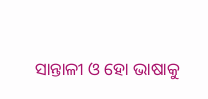ସାନ୍ତାଳୀ ଓ ହୋ ଭାଷାକୁ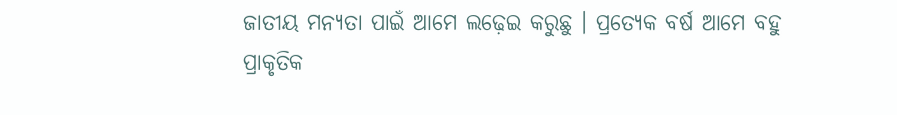ଜାତୀୟ ମନ୍ୟତା ପାଇଁ ଆମେ ଲଢ଼େଇ କରୁଛୁ । ପ୍ରତ୍ୟେକ ବର୍ଷ ଆମେ ବହୁ ପ୍ରାକୃତିକ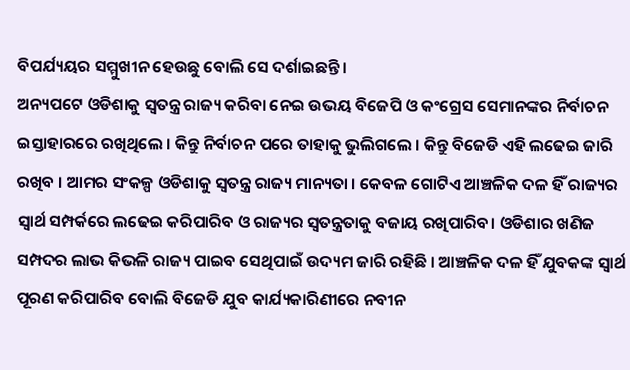ବିପର୍ଯ୍ୟୟର ସମ୍ମୁଖୀନ ହେଉଛୁ ବୋଲି ସେ ଦର୍ଶାଇଛନ୍ତି ।
ଅନ୍ୟପଟେ ଓଡିଶାକୁ ସ୍ବତନ୍ତ୍ର ରାଜ୍ୟ କରିବା ନେଇ ଉଭୟ ବିଜେପି ଓ କଂଗ୍ରେସ ସେମାନଙ୍କର ନିର୍ବାଚନ ଇସ୍ତାହାରରେ ରଖିଥିଲେ । କିନ୍ତୁ ନିର୍ବାଚନ ପରେ ତାହାକୁ ଭୁଲିଗଲେ । କିନ୍ତୁ ବିଜେଡି ଏହି ଲଢେଇ ଜାରି ରଖିବ । ଆମର ସଂକଳ୍ପ ଓଡିଶାକୁ ସ୍ବତନ୍ତ୍ର ରାଜ୍ୟ ମାନ୍ୟତା । କେବଳ ଗୋଟିଏ ଆଞ୍ଚଳିକ ଦଳ ହିଁ ରାଜ୍ୟର ସ୍ବାର୍ଥ ସମ୍ପର୍କରେ ଲଢେଇ କରିପାରିବ ଓ ରାଜ୍ୟର ସ୍ବତନ୍ତ୍ରତାକୁ ବଜାୟ ରଖିପାରିବ। ଓଡିଶାର ଖଣିଜ ସମ୍ପଦର ଲାଭ କିଭଳି ରାଜ୍ୟ ପାଇବ ସେଥିପାଇଁ ଉଦ୍ୟମ ଜାରି ରହିଛି । ଆଞ୍ଚଳିକ ଦଳ ହିଁ ଯୁବକଙ୍କ ସ୍ବାର୍ଥ ପୂରଣ କରିପାରିବ ବୋଲି ବିଜେଡି ଯୁବ କାର୍ଯ୍ୟକାରିଣୀରେ ନବୀନ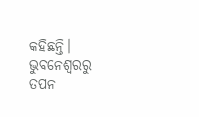କହିଛନ୍ତି।
ଭୁବନେଶ୍ବରରୁ ତପନ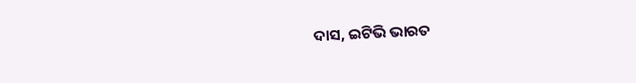ଦାସ, ଇଟିଭି ଭାରତ